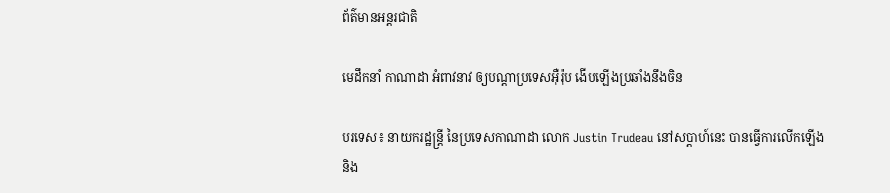ព័ត៌មានអន្តរជាតិ

មេដឹកនាំ កាណាដា អំពាវនាវ ឲ្យបណ្តាប្រទេសអ៊ឺរ៉ុប ងើបឡើងប្រឆាំងនឹងចិន

បរទេស៖ នាយករដ្ឋន្ត្រី នៃប្រទេសកាណាដា លោក Justin Trudeau នៅសប្តាហ៍នេះ បានធ្វើការលើកឡើង និង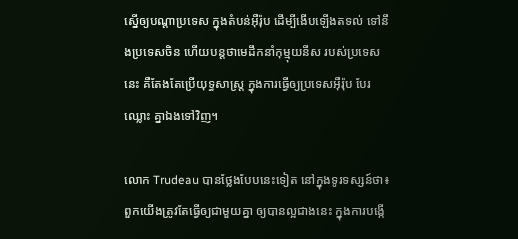ស្នើឲ្យបណ្តាប្រទេស ក្នុងតំបន់អ៊ឺរ៉ុប ដើម្បីងើបឡើងតទល់ ទៅនឹងប្រទេសចិន ហើយបន្តថាមេដឹកនាំកុម្មុយនីស របស់ប្រទេសនេះ គឺតែងតែប្រើយុទ្ធសាស្ត្រ ក្នុងការធ្វើឲ្យប្រទេសអ៊ឺរ៉ុប បែរឈ្លោះ គ្នាឯងទៅវិញ។

លោក Trudeau បានថ្លែងបែបនេះទៀត នៅក្នុងទូរទស្សន៍ថា៖ ពួកយើងត្រូវតែធ្វើឲ្យជាមួយគ្នា ឲ្យបានល្អជាងនេះ ក្នុងការបង្កើ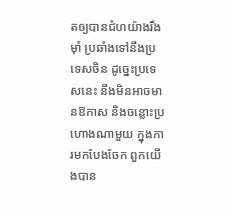តឲ្យបានជំហយ៉ាងរឹងម៉ាំ ប្រឆាំងទៅនឹងប្រទេសចិន ដូច្នេះប្រទេសនេះ នឹងមិនអាចមានឱកាស និងចន្លោះប្រហោងណាមួយ ក្នុងការមកបែងចែក ពួកយើងបាន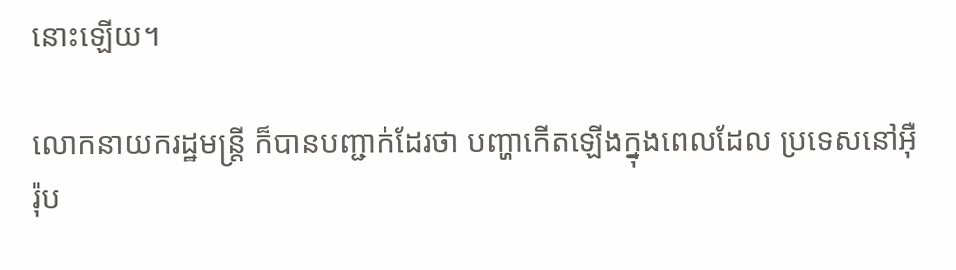នោះឡើយ។

លោកនាយករដ្ឋមន្ត្រី ក៏បានបញ្ជាក់ដែរថា បញ្ហាកើតឡើងក្នុងពេលដែល ប្រទេសនៅអ៊ឺរ៉ុប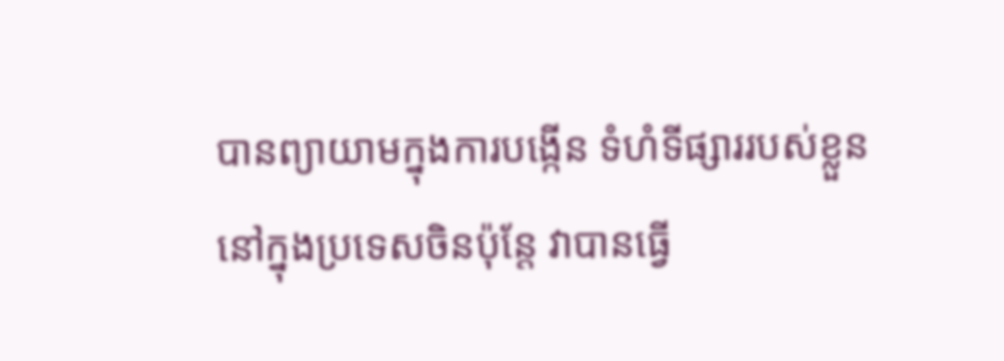បានព្យាយាមក្នុងការបង្កើន ទំហំទីផ្សាររបស់ខ្លួន នៅក្នុងប្រទេសចិនប៉ុន្តែ វាបានធ្វើ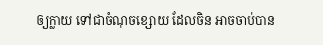ឲ្យក្លាយ ទៅជាចំណុចខ្សោយ ដែលចិន អាចចាប់បាន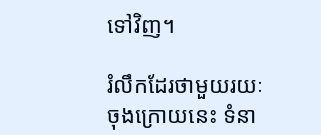ទៅវិញ។

រំលឹកដែរថាមួយរយៈចុងក្រោយនេះ ទំនា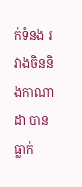ក់ទំនង រវាងចិននិងកាណាដា បានធ្លាក់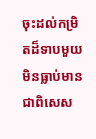ចុះដល់កម្រិតដ៏ទាបមួយ មិនធ្លាប់មាន ជាពិសេស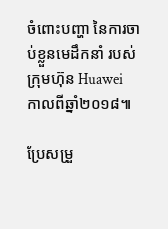ចំពោះបញ្ហា នៃការចាប់ខ្លួនមេដឹកនាំ របស់ក្រុមហ៊ុន Huawei កាលពីឆ្នាំ២០១៨៕

ប្រែសម្រួ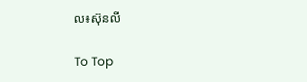ល៖ស៊ុនលី

To Top